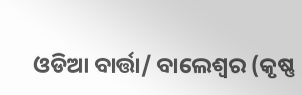ଓଡିଆ ବାର୍ତ୍ତା/ ବାଲେଶ୍ଵର (କୃଷ୍ଣ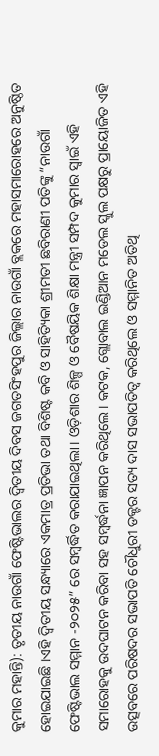କୁମାର ମହାନ୍ତି): ତୃତୀୟ ନାଉଗାଁ ଫେଷ୍ଟିଭାଲର ଦ୍ୱିତୀୟ ଦିବସ ଜଗତସିଂହପୁର ଜିଲ୍ଲାର ନାଉଗାଁ ବ୍ଲକରେ ମହାସମାରୋହରେ ଅନୁଷ୍ଠିତ ହୋଇଯାଇଛି ।ଏହି ଦ୍ୱିତୀୟ ସନ୍ଧ୍ୟାରେ ଏକମାତ୍ର ପ୍ରତିଭା ତଥା ବିଶିଷ୍ଟ କବି ଓ ସାହିତ୍ୟିକା ଶ୍ରୀମତୀ ଛବିରାଣୀ ପତିଙ୍କୁ “ନାଉଗାଁ ଫେଷ୍ଟିଭାଲ ସମ୍ମାନ -୨୦୨୫” ରେ ସମ୍ବର୍ଦ୍ଧିତ କରାଯାଇଥିଲା। ଓଡ଼ିଶାର ଶିଳ୍ପ ଓ ବୈଷୟିକ ଶିକ୍ଷା ମନ୍ତ୍ରୀ ସମ୍ପଦ କୁମାର ସ୍ୱାଇଁ ଏହି ସମାରୋହକୁ ଉଦଘାଟନ କରିବା ସହ ସମ୍ବର୍ଦ୍ଧନା ଜ୍ଞାପନ କରିଥିଲେ। କଟକ, ଗ୍ଲୋବାଲ ଇଣ୍ଡିଆନ ମଡେଲ ସ୍କୁଲ ପକ୍ଷରୁ ପ୍ରାୟୋଜିତ ଏହି ଉତ୍ସବରେ ପରିଷଦର ସଭାପତି ଚୌଧୁରୀ ଡକ୍ଟର ସତ୍ୟ ଦାସ ସଭାପତିତ୍ବ କରିଥିଲେ ଓ ସମ୍ମାନିତ ଅତିଥି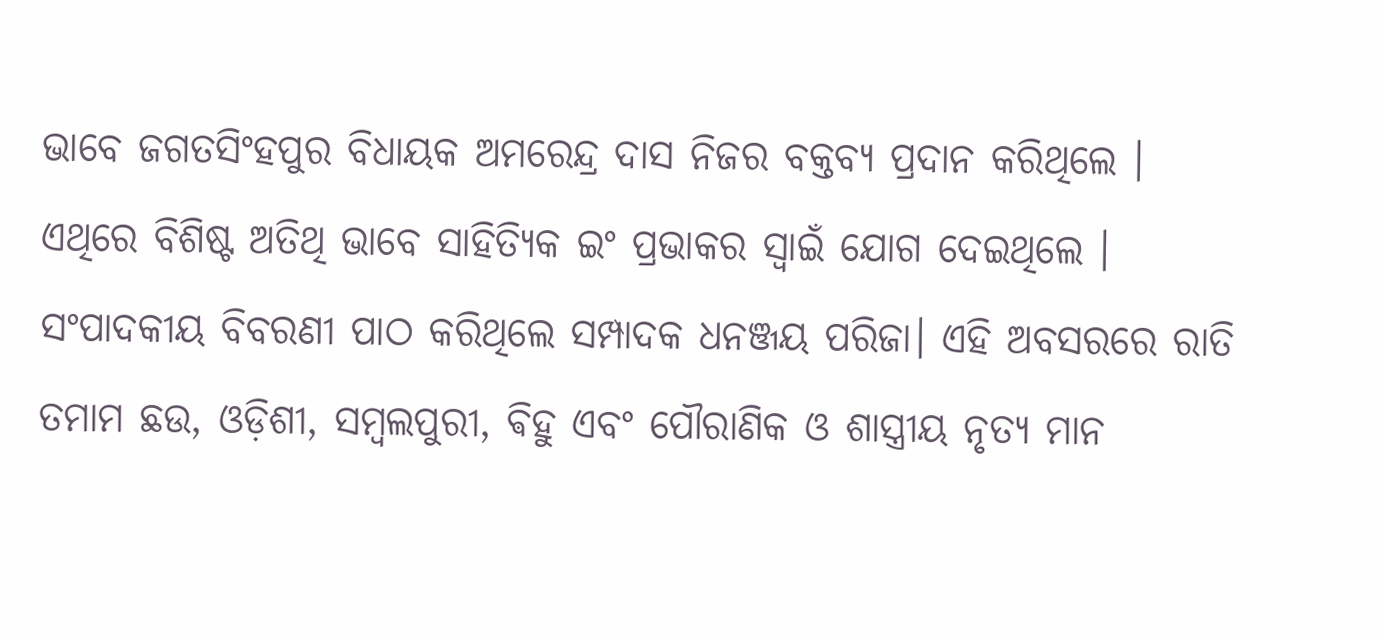ଭାବେ ଜଗତସିଂହପୁର ବିଧାୟକ ଅମରେନ୍ଦ୍ର ଦାସ ନିଜର ବକ୍ତବ୍ୟ ପ୍ରଦାନ କରିଥିଲେ । ଏଥିରେ ବିଶିଷ୍ଟ ଅତିଥି ଭାବେ ସାହିତ୍ୟିକ ଇଂ ପ୍ରଭାକର ସ୍ୱାଇଁ ଯୋଗ ଦେଇଥିଲେ । ସଂପାଦକୀୟ ବିବରଣୀ ପାଠ କରିଥିଲେ ସମ୍ପାଦକ ଧନଞ୍ଜୟ ପରିଜା। ଏହି ଅବସରରେ ରାତି ତମାମ ଛଉ, ଓଡ଼ିଶୀ, ସମ୍ବଲପୁରୀ, ଵିହୁ ଏବଂ ପୌରାଣିକ ଓ ଶାସ୍ତ୍ରୀୟ ନୃତ୍ୟ ମାନ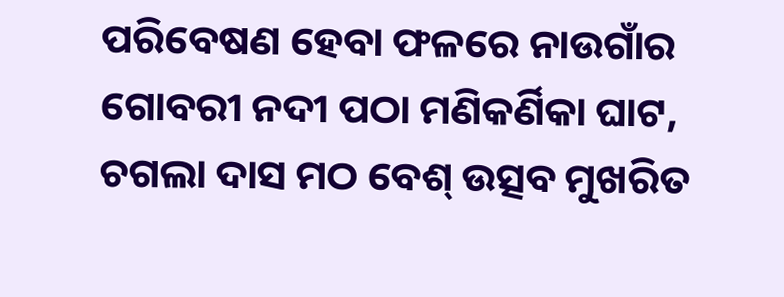ପରିବେଷଣ ହେବା ଫଳରେ ନାଉଗାଁର ଗୋବରୀ ନଦୀ ପଠା ମଣିକର୍ଣିକା ଘାଟ, ଚଗଲା ଦାସ ମଠ ବେଶ୍ ଉତ୍ସବ ମୁଖରିତ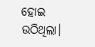ହୋଇ ଉଠିଥିଲା।